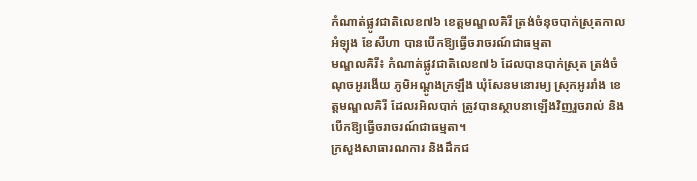កំណាត់ផ្លូវជាតិលេខ៧៦ ខេត្តមណ្ឌលគិរី ត្រង់ចំនុចបាក់ស្រុតកាលអំឡុង ខែសីហា បានបើកឱ្យធ្វើចរាចរណ៍ជាធម្មតា
មណ្ឌលគិរី៖ កំណាត់ផ្លូវជាតិលេខ៧៦ ដែលបានបាក់ស្រុត ត្រង់ចំណុចអូរងើយ ភូមិអណ្ដូងក្រឡឹង ឃុំសែនមនោរម្យ ស្រុកអូររាំង ខេត្តមណ្ឌលគិរី ដែលរអិលបាក់ ត្រូវបានស្ថាបនាឡើងវិញរួចរាល់ និងបើកឱ្យធ្វើចរាចរណ៍ជាធម្មតា។
ក្រសួងសាធារណការ និងដឹកជ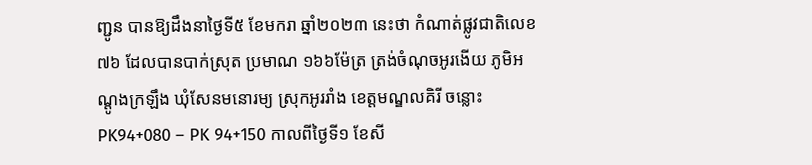ញ្ជូន បានឱ្យដឹងនាថ្ងៃទី៥ ខែមករា ឆ្នាំ២០២៣ នេះថា កំណាត់ផ្លូវជាតិលេខ៧៦ ដែលបានបាក់ស្រុត ប្រមាណ ១៦៦ម៉ែត្រ ត្រង់ចំណុចអូរងើយ ភូមិអណ្ដូងក្រឡឹង ឃុំសែនមនោរម្យ ស្រុកអូររាំង ខេត្តមណ្ឌលគិរី ចន្លោះ PK94+080 – PK 94+150 កាលពីថ្ងៃទី១ ខែសី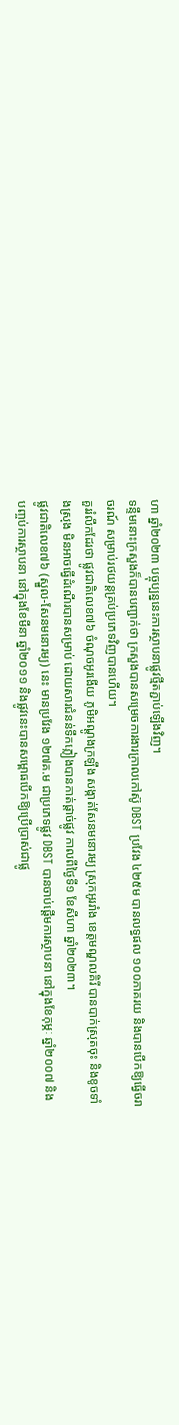ហា ឆ្នាំ២០២៣ បច្ចុប្បន្ននេះការស្ថាបនាផ្លូវថ្មីតភ្ជាប់ឡើងវិញ។
ទន្ទឹមនោះក្រសួងក៏បានបញ្ជាក់ថា ក្រសួងបានសម្រេចការងារក្រាលកៅស៊ូ DBST ប្រវែង ៤២៥ម បានលទ្ធផល ១០០ភាគរយ និងបានបើកឱ្យធ្វើចរាចរណ៍ សម្រាប់រថយន្តគ្រប់ប្រភេទវិញបានហើយ។
គួររំលឹកដែរថា ផ្លូវជាតិលេខ៧៦ ចំណុចអូរងើយ ភូមិអណ្ដូងក្រឡឹង សង្កាត់សែនមនោរម្យ ស្រុកអូររាំង ខេត្តមណ្ឌលគិរី បានបាក់ស្រុតចុះ និងខូចទាំងស្រុង មិនអាចធ្វើដំណើរបានសម្រាប់ ដោយសារជំនន់ទឹកភ្លៀងបានកាត់ផ្តាច់ផ្លូវ កាលពីថ្ងៃទី១ ខែសីហា ឆ្នាំ២០២៣។
ផ្លូវជាតិលេខ៧៦ (ស្នួល-សែនមនោរម្យ) នេះ មានប្រវែង ១២៧គ.ម ជាប្រភេទផ្លូវ DBST បានចាប់ផ្ដើមការស្ថាបនា នៅក្នុងខែកុម្ភៈ ឆ្នាំ២០០៧ និងបញ្ចប់ការស្ថាបនា នៅក្នុងខែមីនា ឆ្នាំ២០១១ និងផ្លូវនេះបានសម្ពោធបើកឱ្យប្រើប្រាស់ជាផ្លូ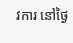វការ នៅថ្ងៃ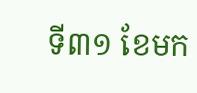ទី៣១ ខែមក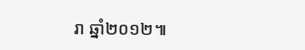រា ឆ្នាំ២០១២៕